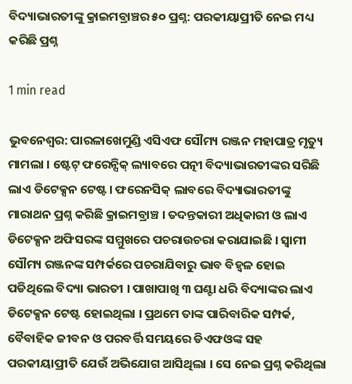ବିଦ୍ୟାଭାରତୀଙ୍କୁ କ୍ରାଇମବ୍ରାଞ୍ଚର ୫୦ ପ୍ରଶ୍ନ: ପରକୀୟାପ୍ରୀତି ନେଇ ମଧ୍ୟ କରିଛି ପ୍ରଶ୍ନ

1 min read

ଭୁବନେଶ୍ୱର: ପାରଳାଖେମୁଣ୍ଡି ଏସିଏଫ ସୌମ୍ୟ ରଞ୍ଜନ ମହାପାତ୍ର ମୃତ୍ୟୁ ମାମଲା । ଷ୍ଟେଟ୍ ଫରେନ୍ସିକ୍ ଲ୍ୟାବରେ ପତ୍ନୀ ବିଦ୍ୟାଭାରତୀଙ୍କର ସରିଛି ଲାଏ ଡିଟେକ୍ସନ ଟେଷ୍ଟ। ଫରେନସିକ୍ ଲାବରେ ବିଦ୍ୟାଭାରତୀଙ୍କୁ ମାରାଥନ ପ୍ରଶ୍ନ କରିଛି କ୍ରାଇମବ୍ରାଞ୍ଚ । ତଦନ୍ତକାରୀ ଅଧିକାରୀ ଓ ଲାଏ ଡିଟେକ୍ସନ ଅଫିସରଙ୍କ ସମ୍ମୁଖରେ ପଚରାଉଚରା କରାଯାଇଛି । ସ୍ୱାମୀ ସୌମ୍ୟ ରଞ୍ଜନଙ୍କ ସମ୍ପର୍କରେ ପଚରାଯିବାରୁ ଭାବ ବିହ୍ୱଳ ହୋଇ ପଡିଥିଲେ ବିଦ୍ୟା ଭାରତୀ । ପାଖାପାଖି ୩ ଘଣ୍ଟା ଧରି ବିଦ୍ୟାଙ୍କର ଲାଏ ଡିଟେକ୍ସନ ଟେଷ୍ଟ ହୋଇଥିଲା । ପ୍ରଥମେ ତାଙ୍କ ପାରିବାରିକ ସମ୍ପର୍କ, ବୈବାହିକ ଜୀବନ ଓ ପରବର୍ତ୍ତି ସମୟରେ ଡିଏଫଓଙ୍କ ସହ ପରକୀୟାପ୍ରୀତି ଯେଉଁ ଅଭିଯୋଗ ଆସିଥିଲା । ସେ ନେଇ ପ୍ରଶ୍ନ କରିଥିଲା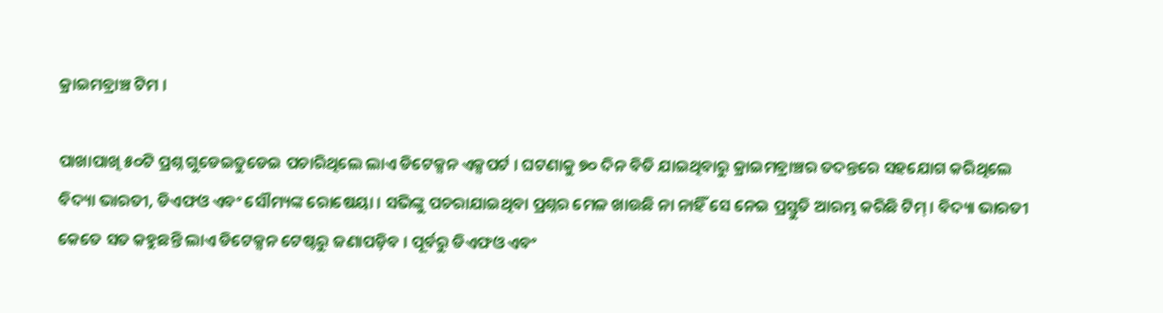କ୍ରାଇମବ୍ରାଞ୍ଚ ଟିମ ।

ପାଖାପାଖି ୫୦ଟି ପ୍ରଶ୍ନ ଗୁଡେଇତୁଡେଇ ପଚାରିଥିଲେ ଲାଏ ଡିଟେକ୍ସନ ଏକ୍ସପର୍ଟ । ଘଟଣାକୁ ୭୦ ଦିନ ବିତି ଯାଇଥିବାରୁ କ୍ରାଇମବ୍ରାଞ୍ଚର ତଦନ୍ତରେ ସହଯୋଗ କରିଥିଲେ ବିଦ୍ୟା ଭାରତୀ, ଡିଏଫଓ ଏବଂ ସୌମ୍ୟଙ୍କ ରୋଷେୟା । ସଭିଙ୍କୁ ପଚରାଯାଇଥିବା ପ୍ରଶ୍ନର ମେଳ ଖାଉଛି ନା ନାହିଁ ସେ ନେଇ ପ୍ରସ୍ତୁତି ଆରମ୍ଭ କରିଛି ଟିମ୍ । ବିଦ୍ୟା ଭାରତୀ କେତେ ସତ କହୁଛନ୍ତି ଲାଏ ଡିଟେକ୍ସନ ଟେଷ୍ଟରୁ ଜଣାପଡ଼ିବ । ପୂର୍ବରୁ ଡିଏଫଓ ଏବଂ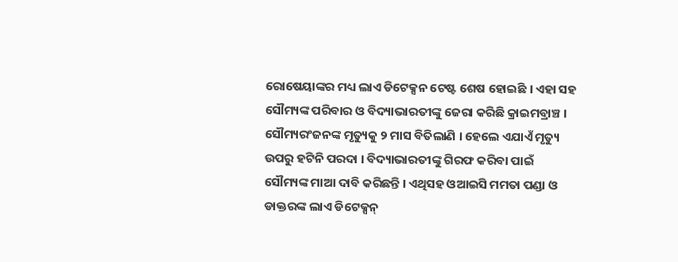ରୋଷେୟାଙ୍କର ମଧ୍ୟ ଲାଏ ଡିଟେକ୍ସନ ଟେଷ୍ଟ ଶେଷ ହୋଇଛି । ଏହା ସହ ସୌମ୍ୟଙ୍କ ପରିବାର ଓ ବିଦ୍ୟାଭାରତୀଙ୍କୁ ଜେରା କରିଛି କ୍ରାଇମବ୍ରାଞ୍ଚ । ସୌମ୍ୟରଂଜନଙ୍କ ମୃତ୍ୟୁକୁ ୨ ମାସ ବିତିଲାଣି । ହେଲେ ଏଯାଏଁ ମୃତ୍ୟୁ ଉପରୁ ହଟିନି ପରଦା । ବିଦ୍ୟାଭାରତୀଙ୍କୁ ଗିରଫ କରିବା ପାଇଁ ସୌମ୍ୟଙ୍କ ମାଆ ଦାବି କରିଛନ୍ତି । ଏଥିସହ ଓଆଇସି ମମତା ପଣ୍ଡା ଓ ଡାକ୍ତରଙ୍କ ଲାଏ ଡିଟେକ୍ସନ୍‌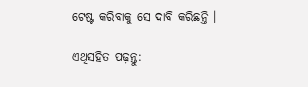ଟେଷ୍ଟ କରିବାକୁ ସେ ଦାବି କରିଛନ୍ତି ।

ଏଥିସହିତ ପଢ଼ନ୍ତୁ: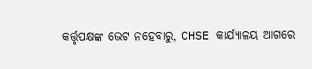କର୍ତ୍ତୃପକ୍ଷଙ୍କ ଭେଟ ନହେବାରୁ, CHSE କାର୍ଯ୍ୟାଳୟ ଆଗରେ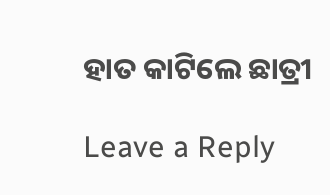ହାତ କାଟିଲେ ଛାତ୍ରୀ

Leave a Reply